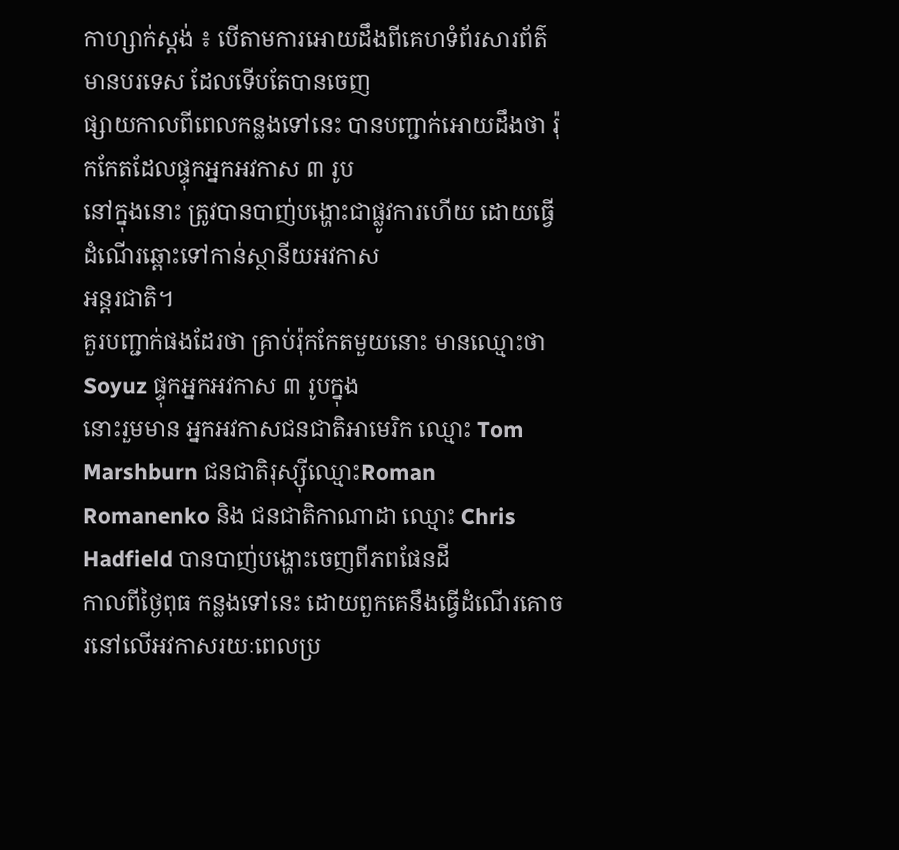កាហ្សាក់ស្តង់ ៖ បើតាមការអោយដឹងពីគេហទំព័រសារព័ត៌មានបរទេស ដែលទើបតែបានចេញ
ផ្សាយកាលពីពេលកន្លងទៅនេះ បានបញ្ជាក់អោយដឹងថា រ៉ុកកែតដែលផ្ទុកអ្នកអវកាស ៣ រូប
នៅក្នុងនោះ ត្រូវបានបាញ់បង្ហោះជាផ្លូវការហើយ ដោយធ្វើដំណើរឆ្ពោះទៅកាន់ស្ថានីយអវកាស
អន្ដរជាតិ។
គួរបញ្ជាក់ផងដែរថា គ្រាប់រ៉ុកកែតមួយនោះ មានឈ្មោះថា Soyuz ផ្ទុកអ្នកអវកាស ៣ រូបក្នុង
នោះរួមមាន អ្នកអវកាសជនជាតិអាមេរិក ឈ្មោះ Tom Marshburn ជនជាតិរុស្ស៊ីឈ្មោះRoman
Romanenko និង ជនជាតិកាណាដា ឈ្មោះ Chris Hadfield បានបាញ់បង្ហោះចេញពីភពផែនដី
កាលពីថ្ងៃពុធ កន្លងទៅនេះ ដោយពួកគេនឹងធ្វើដំណើរគោចរនៅលើអវកាសរយៈពេលប្រ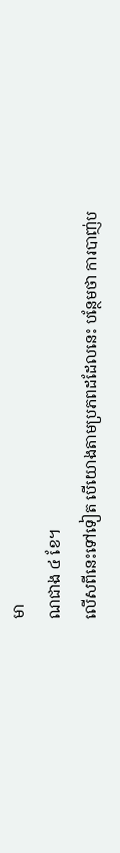មា
ណជាង ៤ ខែ។
លើសពីនេះទៅទៀត បើយោងតាមប្រភពដដែលនេះ បន្ថែមថា ការបាញ់ប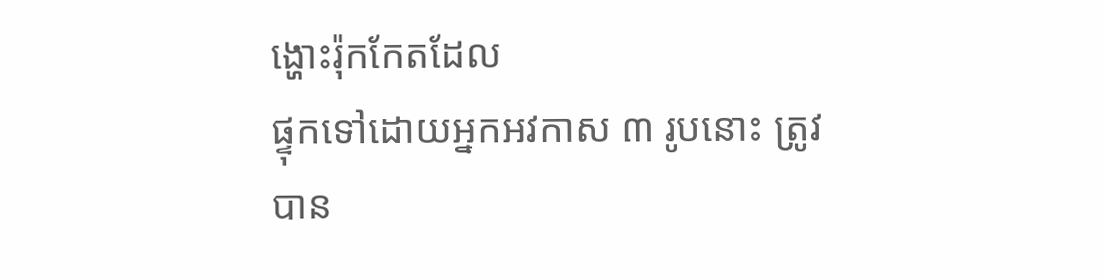ង្ហោះរ៉ុកកែតដែល
ផ្ទុកទៅដោយអ្នកអវកាស ៣ រូបនោះ ត្រូវបាន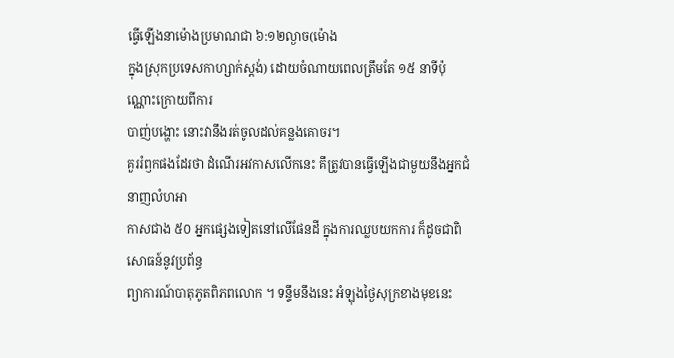ធ្វើឡើងនាម៉ោងប្រមាណជា ៦:១២ល្ងាច(ម៉ោង
ក្នុងស្រុកប្រទេសកាហ្សាក់ស្តង់) ដោយចំណាយពេលត្រឹមតែ ១៥ នាទីប៉ុណ្ណោះក្រោយពីការ
បាញ់បង្ហោះ នោះវានឹងរត់ចូលដល់គន្លងគោចរ។
គួររំឭកផងដែរថា ដំណើរអវកាសលើកនេះ គឹត្រូវបានធ្វើឡើងជាមួយនឹងអ្នកជំនាញលំហអា
កាសជាង ៥០ អ្នកផ្សេងទៀតនៅលើផែនដី ក្នុងការឈ្លបយកការ ក៏ដូចជាពិសោធន៍នូវប្រព័ន្ធ
ព្យាការណ៍បាតុភូតពិភពលោក ។ ទន្ទឹមនឹងនេះ អំឡុងថ្ងៃសុក្រខាងមុខនេះ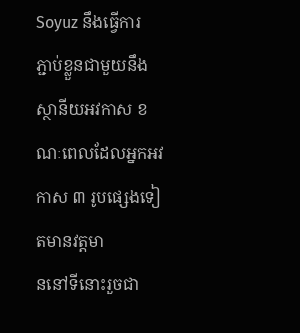Soyuz នឹងធ្វើការ
ភ្ជាប់ខ្លួនជាមួយនឹងស្ថានីយអវកាស ខណៈពេលដែលអ្នកអវកាស ៣ រូបផ្សេងទៀតមានវត្តមា
ននៅទីនោះរួចជា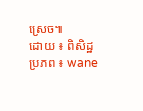ស្រេច៕
ដោយ ៖ ពិសិដ្ឋ
ប្រភព ៖ wane